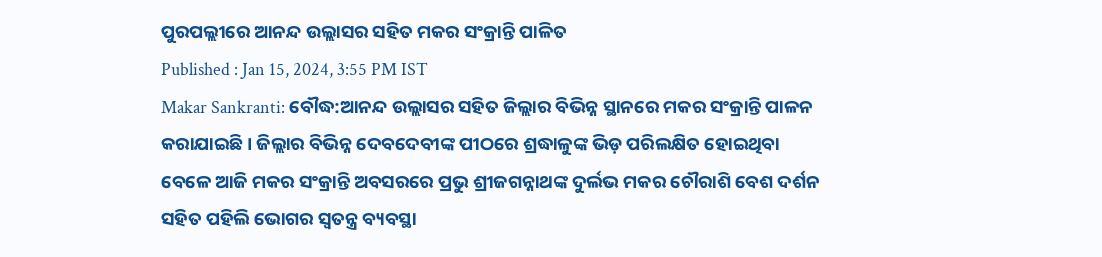ପୁରପଲ୍ଲୀରେ ଆନନ୍ଦ ଉଲ୍ଲାସର ସହିତ ମକର ସଂକ୍ରାନ୍ତି ପାଳିତ
Published : Jan 15, 2024, 3:55 PM IST
Makar Sankranti: ବୌଦ୍ଧ:ଆନନ୍ଦ ଉଲ୍ଲାସର ସହିତ ଜିଲ୍ଲାର ବିଭିନ୍ନ ସ୍ଥାନରେ ମକର ସଂକ୍ରାନ୍ତି ପାଳନ କରାଯାଇଛି । ଜିଲ୍ଲାର ବିଭିନ୍ନ ଦେବଦେବୀଙ୍କ ପୀଠରେ ଶ୍ରଦ୍ଧାଳୁଙ୍କ ଭିଡ଼ ପରିଲକ୍ଷିତ ହୋଇଥିବା ବେଳେ ଆଜି ମକର ସଂକ୍ରାନ୍ତି ଅବସରରେ ପ୍ରଭୁ ଶ୍ରୀଜଗନ୍ନାଥଙ୍କ ଦୁର୍ଲଭ ମକର ଚୌରାଶି ବେଶ ଦର୍ଶନ ସହିତ ପହିଲି ଭୋଗର ସ୍ବତନ୍ତ୍ର ବ୍ୟବସ୍ଥା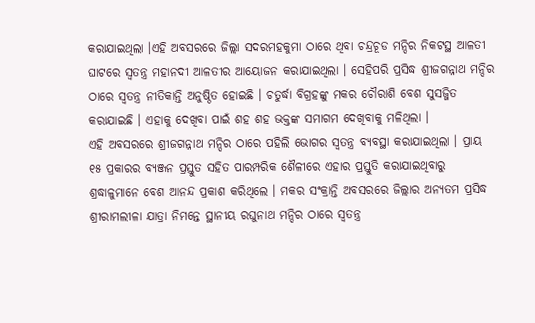କରାଯାଇଥିଲା ।ଏହି ଅବସରରେ ଜିଲ୍ଲା ସଦରମହକୁମା ଠାରେ ଥିବା ଚନ୍ଦ୍ରଚୂଡ ମନ୍ଦିର ନିକଟସ୍ଥ ଆଳତୀ ଘାଟରେ ସ୍ବତନ୍ତ୍ର ମହାନଦୀ ଆଳତୀର ଆୟୋଜନ କରାଯାଇଥିଲା । ସେହିପରି ପ୍ରସିଦ୍ଧ ଶ୍ରୀଜଗନ୍ନାଥ ମନ୍ଦିର ଠାରେ ସ୍ୱତନ୍ତ୍ର ନୀତିକାନ୍ତି ଅନୁଷ୍ଠିତ ହୋଇଛି । ଚତୁର୍ଦ୍ଧା ବିଗ୍ରହଙ୍କୁ ମକର ଚୌରାଶି ବେଶ ସୁସଜ୍ଜିତ କରାଯାଇଛି । ଏହାକୁ ଦେଖିବା ପାଇଁ ଶହ ଶହ ଭକ୍ତଙ୍କ ସମାଗମ ଦେଖିବାକୁ ମଳିଥିଲା ।
ଏହି ଅବସରରେ ଶ୍ରୀଜଗନ୍ନାଥ ମନ୍ଦିର ଠାରେ ପହିଲି ଭୋଗର ସ୍ବତନ୍ତ୍ର ବ୍ୟବସ୍ଥା କରାଯାଇଥିଲା । ପ୍ରାୟ ୧୫ ପ୍ରକାରର ବ୍ୟଞ୍ଜନ ପ୍ରସ୍ତୁତ ସହିତ ପାରମ୍ପରିକ ଶୈଳୀରେ ଏହାର ପ୍ରସ୍ତୁତି କରାଯାଇଥିବାରୁ ଶ୍ରଦ୍ଧାଳୁମାନେ ବେଶ ଆନନ୍ଦ ପ୍ରକାଶ କରିଥିଲେ । ମକର ସଂକ୍ରାନ୍ତି ଅବସରରେ ଜିଲ୍ଲାର ଅନ୍ୟତମ ପ୍ରସିଦ୍ଧ ଶ୍ରୀରାମଲୀଳା ଯାତ୍ରା ନିମନ୍ତେ ସ୍ଥାନୀୟ ରଘୁନାଥ ମନ୍ଦିର ଠାରେ ସ୍ବତନ୍ତ୍ର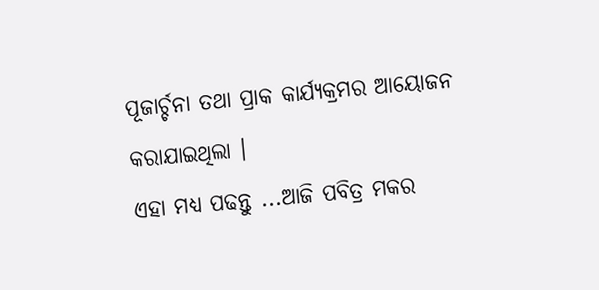ପୂଜାର୍ଚ୍ଚନା ତଥା ପ୍ରାକ କାର୍ଯ୍ୟକ୍ରମର ଆୟୋଜନ କରାଯାଇଥିଲା ।
ଏହା ମଧ୍ୟ ପଢନ୍ତୁ ...ଆଜି ପବିତ୍ର ମକର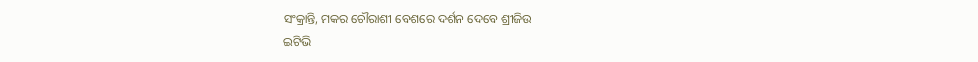ସଂକ୍ରାନ୍ତି, ମକର ଚୌରାଶୀ ବେଶରେ ଦର୍ଶନ ଦେବେ ଶ୍ରୀଜିଉ
ଇଟିଭି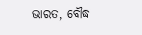ଭାରତ, ବୌଦ୍ଧ